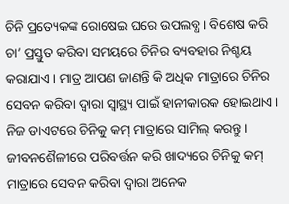ଚିନି ପ୍ରତ୍ୟେକଙ୍କ ରୋଷେଇ ଘରେ ଉପଲବ୍ଧ। ବିଶେଷ କରି ଚା’ ପ୍ରସ୍ତୁତ କରିବା ସମୟରେ ଚିନିର ବ୍ୟବହାର ନିଶ୍ଚୟ କରାଯାଏ । ମାତ୍ର ଆପଣ ଜାଣନ୍ତି କି ଅଧିକ ମାତ୍ରାରେ ଚିନିର ସେବନ କରିବା ଦ୍ୱାରା ସ୍ୱାସ୍ଥ୍ୟ ପାଇଁ ହାନୀକାରକ ହୋଇଥାଏ । ନିଜ ଡାଏଟରେ ଚିନିକୁ କମ୍ ମାତ୍ରାରେ ସାମିଲ୍ କରନ୍ତୁ । ଜୀବନଶୈଳୀରେ ପରିବର୍ତ୍ତନ କରି ଖାଦ୍ୟରେ ଚିନିକୁ କମ୍ ମାତ୍ରାରେ ସେବନ କରିବା ଦ୍ୱାରା ଅନେକ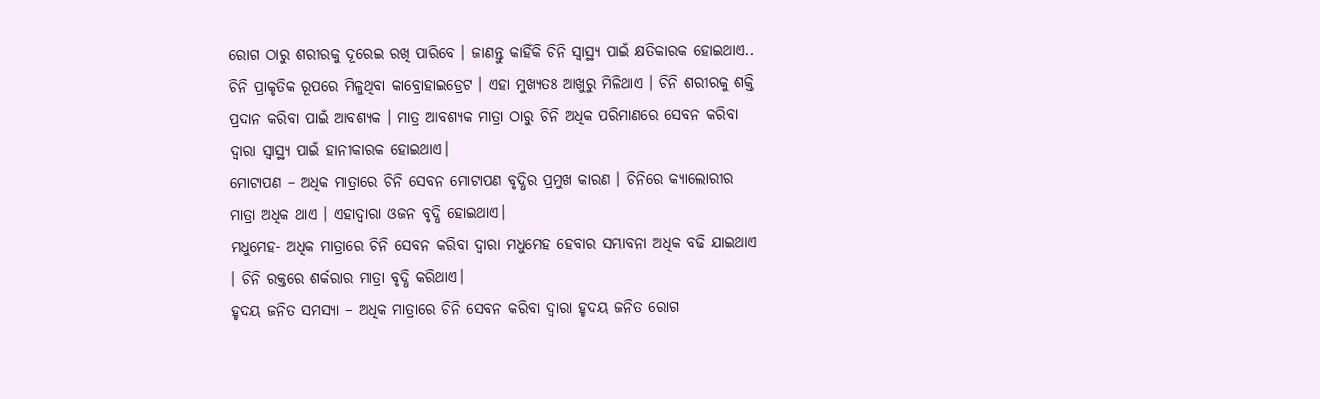ରୋଗ ଠାରୁ ଶରୀରକୁ ଦୂରେଇ ରଖି ପାରିବେ । ଜାଣନ୍ତୁ କାହିଁକି ଚିନି ସ୍ୱାସ୍ଥ୍ୟ ପାଇଁ କ୍ଷତିକାରକ ହୋଇଥାଏ..
ଚିନି ପ୍ରାକୃତିକ ରୂପରେ ମିଳୁଥିବା କାବ୍ରୋହାଇଡ୍ରେଟ । ଏହା ମୁଖ୍ୟତଃ ଆଖୁରୁ ମିଳିଥାଏ । ଚିନି ଶରୀରକୁ ଶକ୍ତି ପ୍ରଦାନ କରିବା ପାଇଁ ଆବଶ୍ୟକ । ମାତ୍ର ଆବଶ୍ୟକ ମାତ୍ରା ଠାରୁ ଚିନି ଅଧିକ ପରିମାଣରେ ସେବନ କରିବା ଦ୍ୱାରା ସ୍ୱାସ୍ଥ୍ୟ ପାଇଁ ହାନୀକାରକ ହୋଇଥାଏ।
ମୋଟାପଣ – ଅଧିକ ମାତ୍ରାରେ ଚିନି ସେବନ ମୋଟାପଣ ବୃଦ୍ଧିର ପ୍ରମୁଖ କାରଣ । ଚିନିରେ କ୍ୟାଲୋରୀର ମାତ୍ରା ଅଧିକ ଥାଏ । ଏହାଦ୍ୱାରା ଓଜନ ବୃଦ୍ଧି ହୋଇଥାଏ।
ମଧୁମେହ- ଅଧିକ ମାତ୍ରାରେ ଚିନି ସେବନ କରିବା ଦ୍ୱାରା ମଧୁମେହ ହେବାର ସମ୍ଭାବନା ଅଧିକ ବଢି ଯାଇଥାଏ । ଚିନି ରକ୍ତରେ ଶର୍କରାର ମାତ୍ରା ବୃଦ୍ଧି କରିଥାଏ।
ହୃଦୟ ଜନିତ ସମସ୍ୟା – ଅଧିକ ମାତ୍ରାରେ ଚିନି ସେବନ କରିବା ଦ୍ୱାରା ହୃଦୟ ଜନିତ ରୋଗ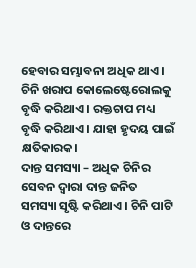ହେବାର ସମ୍ଭାବନା ଅଧିକ ଥାଏ । ଚିନି ଖରାପ କୋଲେଷ୍ଟେରୋଲକୁ ବୃଦ୍ଧି କରିଥାଏ । ରକ୍ତଚାପ ମଧ୍ୟ ବୃଦ୍ଧି କରିଥାଏ । ଯାହା ହୃଦୟ ପାଇଁ କ୍ଷତିକାରକ।
ଦାନ୍ତ ସମସ୍ୟା – ଅଧିକ ଚିନିର ସେବନ ଦ୍ୱାରା ଦାନ୍ତ ଜନିତ ସମସ୍ୟା ସୃଷ୍ଟି କରିଥାଏ । ଚିନି ପାଟି ଓ ଦାନ୍ତରେ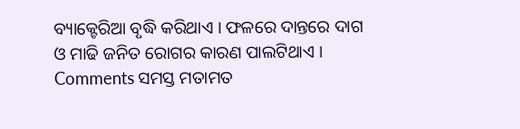ବ୍ୟାକ୍ଟେରିଆ ବୃଦ୍ଧି କରିଥାଏ । ଫଳରେ ଦାନ୍ତରେ ଦାଗ ଓ ମାଢି ଜନିତ ରୋଗର କାରଣ ପାଲଟିଥାଏ ।
Comments ସମସ୍ତ ମତାମତ